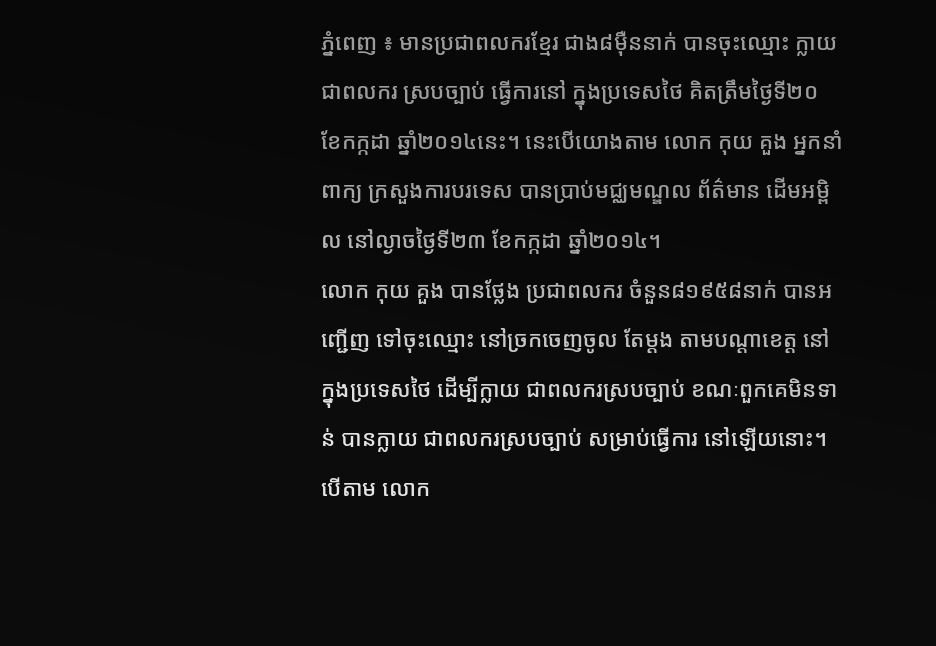ភ្នំពេញ ៖ មានប្រជាពលករខ្មែរ ជាង៨ម៉ឺននាក់ បានចុះឈ្មោះ ក្លាយជាពលករ ស្របច្បាប់ ធ្វើការនៅ ក្នុងប្រទេសថៃ គិតត្រឹមថ្ងៃទី២០ ខែកក្កដា ឆ្នាំ២០១៤នេះ។ នេះបើយោងតាម លោក កុយ គួង អ្នកនាំពាក្យ ក្រសួងការបរទេស បានប្រាប់មជ្ឈមណ្ឌល ព័ត៌មាន ដើមអម្ពិល នៅល្ងាចថ្ងៃទី២៣ ខែកក្កដា ឆ្នាំ២០១៤។
លោក កុយ គួង បានថ្លែង ប្រជាពលករ ចំនួន៨១៩៥៨នាក់ បានអញ្ជើញ ទៅចុះឈ្មោះ នៅច្រកចេញចូល តែម្តង តាមបណ្តាខេត្ត នៅក្នុងប្រទេសថៃ ដើម្បីក្លាយ ជាពលករស្របច្បាប់ ខណៈពួកគេមិនទាន់ បានក្លាយ ជាពលករស្របច្បាប់ សម្រាប់ធ្វើការ នៅឡើយនោះ។
បើតាម លោក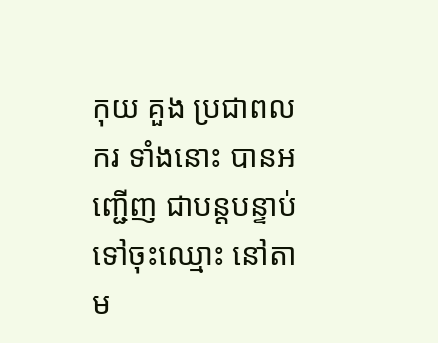កុយ គួង ប្រជាពលករ ទាំងនោះ បានអញ្ជើញ ជាបន្តបន្ទាប់ ទៅចុះឈ្មោះ នៅតាម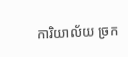ការិយាល័យ ច្រក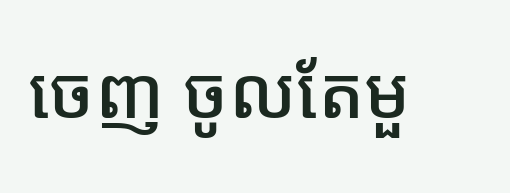ចេញ ចូលតែមួ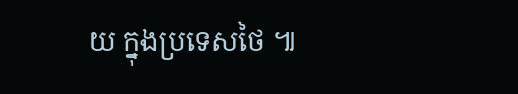យ ក្នុងប្រទេសថៃ ៕